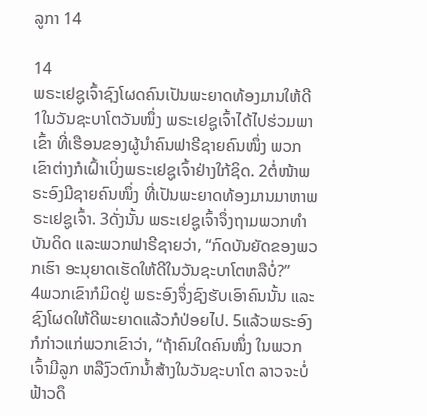ລູກາ 14

14
ພຣະເຢຊູເຈົ້າຊົງໂຜດຄົນເປັນພະຍາດທ້ອງມານໃຫ້ດີ
1ໃນວັນຊະບາໂຕວັນໜຶ່ງ ພຣະເຢຊູເຈົ້າໄດ້ໄປຮ່ວມພາເຂົ້າ ທີ່ເຮືອນຂອງຜູ້ນຳຄົນຟາຣີຊາຍຄົນໜຶ່ງ ພວກເຂົາຕ່າງກໍເຝົ້າເບິ່ງພຣະເຢຊູເຈົ້າຢ່າງໃກ້ຊິດ. 2ຕໍ່ໜ້າພຣະອົງມີຊາຍຄົນໜຶ່ງ ທີ່ເປັນພະຍາດທ້ອງມານມາຫາພຣະເຢຊູເຈົ້າ. 3ດັ່ງນັ້ນ ພຣະເຢຊູເຈົ້າຈຶ່ງຖາມພວກທຳບັນດິດ ແລະພວກຟາຣີຊາຍວ່າ, “ກົດບັນຍັດຂອງພວກເຮົາ ອະນຸຍາດເຮັດໃຫ້ດີໃນວັນຊະບາໂຕຫລືບໍ່?”
4ພວກເຂົາກໍມິດຢູ່ ພຣະອົງຈຶ່ງຊົງຮັບເອົາຄົນນັ້ນ ແລະຊົງໂຜດໃຫ້ດີພະຍາດແລ້ວກໍປ່ອຍໄປ. 5ແລ້ວພຣະອົງກໍກ່າວແກ່ພວກເຂົາວ່າ, “ຖ້າຄົນໃດຄົນໜຶ່ງ ໃນພວກເຈົ້າມີລູກ ຫລືງົວຕົກນໍ້າສ້າງໃນວັນຊະບາໂຕ ລາວຈະບໍ່ຟ້າວດຶ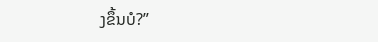ງຂຶ້ນບໍ?”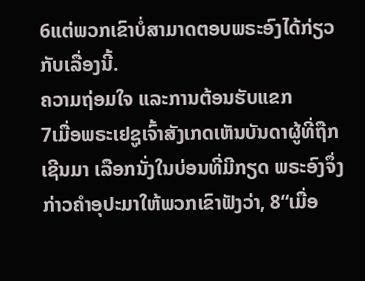6ແຕ່ພວກເຂົາບໍ່ສາມາດຕອບພຣະອົງໄດ້ກ່ຽວກັບເລື່ອງນີ້.
ຄວາມຖ່ອມໃຈ ແລະການຕ້ອນຮັບແຂກ
7ເມື່ອພຣະເຢຊູເຈົ້າສັງເກດເຫັນບັນດາຜູ້ທີ່ຖືກເຊີນມາ ເລືອກນັ່ງໃນບ່ອນທີ່ມີກຽດ ພຣະອົງຈຶ່ງກ່າວຄຳອຸປະມາໃຫ້ພວກເຂົາຟັງວ່າ, 8“ເມື່ອ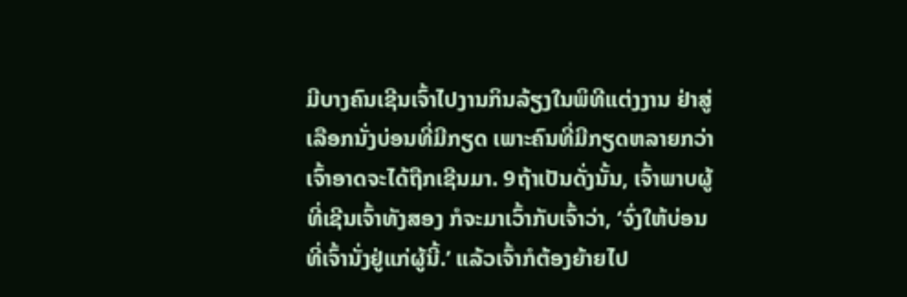ມີບາງຄົນເຊີນເຈົ້າໄປງານກິນລ້ຽງໃນພິທີແຕ່ງງານ ຢ່າສູ່ເລືອກນັ່ງບ່ອນທີ່ມີກຽດ ເພາະຄົນທີ່ມີກຽດຫລາຍກວ່າເຈົ້າອາດຈະໄດ້ຖືກເຊີນມາ. 9ຖ້າເປັນດັ່ງນັ້ນ, ເຈົ້າພາບຜູ້ທີ່ເຊີນເຈົ້າທັງສອງ ກໍຈະມາເວົ້າກັບເຈົ້າວ່າ, ‘ຈົ່ງໃຫ້ບ່ອນທີ່ເຈົ້ານັ່ງຢູ່ແກ່ຜູ້ນີ້.’ ແລ້ວເຈົ້າກໍຕ້ອງຍ້າຍໄປ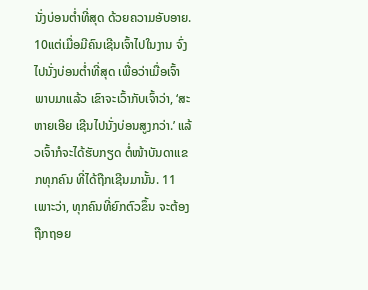ນັ່ງບ່ອນຕໍ່າທີ່ສຸດ ດ້ວຍຄວາມອັບອາຍ. 10ແຕ່ເມື່ອມີຄົນເຊີນເຈົ້າໄປໃນງານ ຈົ່ງໄປນັ່ງບ່ອນຕໍ່າທີ່ສຸດ ເພື່ອວ່າເມື່ອເຈົ້າພາບມາແລ້ວ ເຂົາຈະເວົ້າກັບເຈົ້າວ່າ, ‘ສະຫາຍເອີຍ ເຊີນໄປນັ່ງບ່ອນສູງກວ່າ.’ ແລ້ວເຈົ້າກໍຈະໄດ້ຮັບກຽດ ຕໍ່ໜ້າບັນດາແຂກທຸກຄົນ ທີ່ໄດ້ຖືກເຊີນມານັ້ນ. 11ເພາະວ່າ, ທຸກຄົນທີ່ຍົກຕົວຂຶ້ນ ຈະຕ້ອງຖືກຖອຍ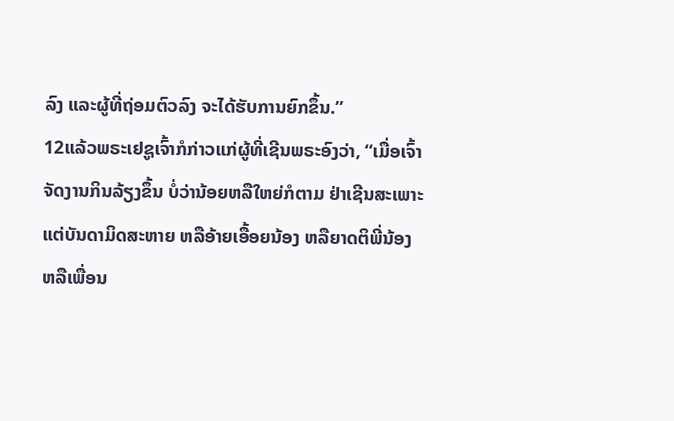ລົງ ແລະຜູ້ທີ່ຖ່ອມຕົວລົງ ຈະໄດ້ຮັບການຍົກຂຶ້ນ.”
12ແລ້ວພຣະເຢຊູເຈົ້າກໍກ່າວແກ່ຜູ້ທີ່ເຊີນພຣະອົງວ່າ, “ເມື່ອເຈົ້າຈັດງານກິນລ້ຽງຂຶ້ນ ບໍ່ວ່ານ້ອຍຫລືໃຫຍ່ກໍຕາມ ຢ່າເຊີນສະເພາະແຕ່ບັນດາມິດສະຫາຍ ຫລືອ້າຍເອື້ອຍນ້ອງ ຫລືຍາດຕິພີ່ນ້ອງ ຫລືເພື່ອນ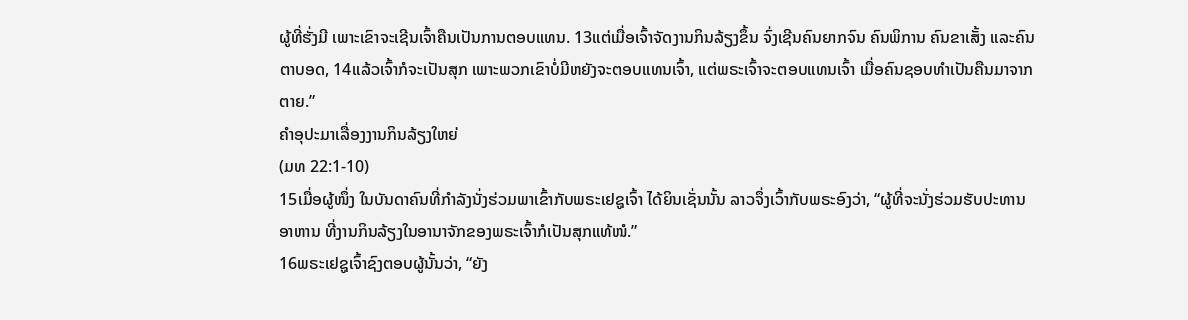ຜູ້ທີ່ຮັ່ງມີ ເພາະເຂົາຈະເຊີນເຈົ້າຄືນເປັນການຕອບແທນ. 13ແຕ່ເມື່ອເຈົ້າຈັດງານກິນລ້ຽງຂຶ້ນ ຈົ່ງເຊີນຄົນຍາກຈົນ ຄົນພິການ ຄົນຂາເສັ້ງ ແລະຄົນຕາບອດ, 14ແລ້ວເຈົ້າກໍຈະເປັນສຸກ ເພາະພວກເຂົາບໍ່ມີຫຍັງຈະຕອບແທນເຈົ້າ, ແຕ່ພຣະເຈົ້າຈະຕອບແທນເຈົ້າ ເມື່ອຄົນຊອບທຳເປັນຄືນມາຈາກຕາຍ.”
ຄຳອຸປະມາເລື່ອງງານກິນລ້ຽງໃຫຍ່
(ມທ 22:1-10)
15ເມື່ອຜູ້ໜຶ່ງ ໃນບັນດາຄົນທີ່ກຳລັງນັ່ງຮ່ວມພາເຂົ້າກັບພຣະເຢຊູເຈົ້າ ໄດ້ຍິນເຊັ່ນນັ້ນ ລາວຈຶ່ງເວົ້າກັບພຣະອົງວ່າ, “ຜູ້ທີ່ຈະນັ່ງຮ່ວມຮັບປະທານອາຫານ ທີ່ງານກິນລ້ຽງໃນອານາຈັກຂອງພຣະເຈົ້າກໍເປັນສຸກແທ້ໜໍ.”
16ພຣະເຢຊູເຈົ້າຊົງຕອບຜູ້ນັ້ນວ່າ, “ຍັງ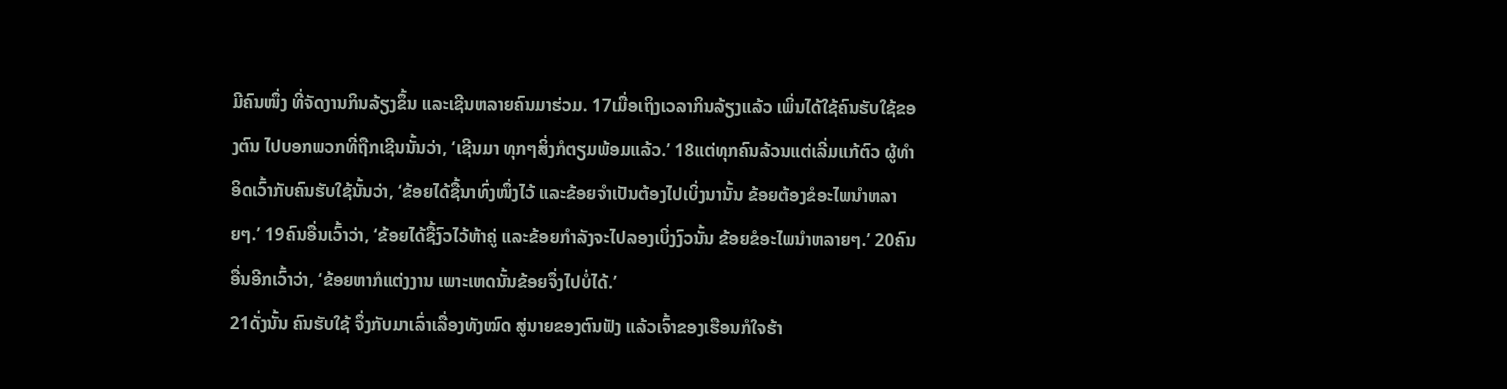ມີຄົນໜຶ່ງ ທີ່ຈັດງານກິນລ້ຽງຂຶ້ນ ແລະເຊີນຫລາຍຄົນມາຮ່ວມ. 17ເມື່ອເຖິງເວລາກິນລ້ຽງແລ້ວ ເພິ່ນໄດ້ໃຊ້ຄົນຮັບໃຊ້ຂອງຕົນ ໄປບອກພວກທີ່ຖືກເຊີນນັ້ນວ່າ, ‘ເຊີນມາ ທຸກໆສິ່ງກໍຕຽມພ້ອມແລ້ວ.’ 18ແຕ່ທຸກຄົນລ້ວນແຕ່ເລີ່ມແກ້ຕົວ ຜູ້ທຳອິດເວົ້າກັບຄົນຮັບໃຊ້ນັ້ນວ່າ, ‘ຂ້ອຍໄດ້ຊື້ນາທົ່ງໜຶ່ງໄວ້ ແລະຂ້ອຍຈຳເປັນຕ້ອງໄປເບິ່ງນານັ້ນ ຂ້ອຍຕ້ອງຂໍອະໄພນຳຫລາຍໆ.’ 19ຄົນອື່ນເວົ້າວ່າ, ‘ຂ້ອຍໄດ້ຊື້ງົວໄວ້ຫ້າຄູ່ ແລະຂ້ອຍກຳລັງຈະໄປລອງເບິ່ງງົວນັ້ນ ຂ້ອຍຂໍອະໄພນຳຫລາຍໆ.’ 20ຄົນອື່ນອີກເວົ້າວ່າ, ‘ຂ້ອຍຫາກໍແຕ່ງງານ ເພາະເຫດນັ້ນຂ້ອຍຈຶ່ງໄປບໍ່ໄດ້.’
21ດັ່ງນັ້ນ ຄົນຮັບໃຊ້ ຈຶ່ງກັບມາເລົ່າເລື່ອງທັງໝົດ ສູ່ນາຍຂອງຕົນຟັງ ແລ້ວເຈົ້າຂອງເຮືອນກໍໃຈຮ້າ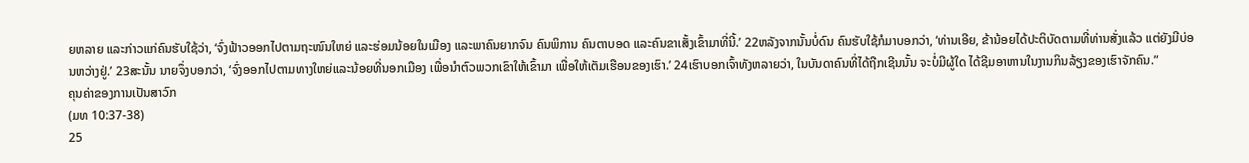ຍຫລາຍ ແລະກ່າວແກ່ຄົນຮັບໃຊ້ວ່າ, ‘ຈົ່ງຟ້າວອອກໄປຕາມຖະໜົນໃຫຍ່ ແລະຮ່ອມນ້ອຍໃນເມືອງ ແລະພາຄົນຍາກຈົນ ຄົນພິການ ຄົນຕາບອດ ແລະຄົນຂາເສັ້ງເຂົ້າມາທີ່ນີ້.’ 22ຫລັງຈາກນັ້ນບໍ່ດົນ ຄົນຮັບໃຊ້ກໍມາບອກວ່າ, ‘ທ່ານເອີຍ, ຂ້ານ້ອຍໄດ້ປະຕິບັດຕາມທີ່ທ່ານສັ່ງແລ້ວ ແຕ່ຍັງມີບ່ອນຫວ່າງຢູ່.’ 23ສະນັ້ນ ນາຍຈຶ່ງບອກວ່າ, ‘ຈົ່ງອອກໄປຕາມທາງໃຫຍ່ແລະນ້ອຍທີ່ນອກເມືອງ ເພື່ອນຳຕົວພວກເຂົາໃຫ້ເຂົ້າມາ ເພື່ອໃຫ້ເຕັມເຮືອນຂອງເຮົາ.’ 24ເຮົາບອກເຈົ້າທັງຫລາຍວ່າ, ໃນບັນດາຄົນທີ່ໄດ້ຖືກເຊີນນັ້ນ ຈະບໍ່ມີຜູ້ໃດ ໄດ້ຊີມອາຫານໃນງານກິນລ້ຽງຂອງເຮົາຈັກຄົນ.”
ຄຸນຄ່າຂອງການເປັນສາວົກ
(ມທ 10:37-38)
25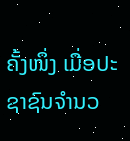ຄັ້ງໜຶ່ງ ເມື່ອປະຊາຊົນຈຳນວ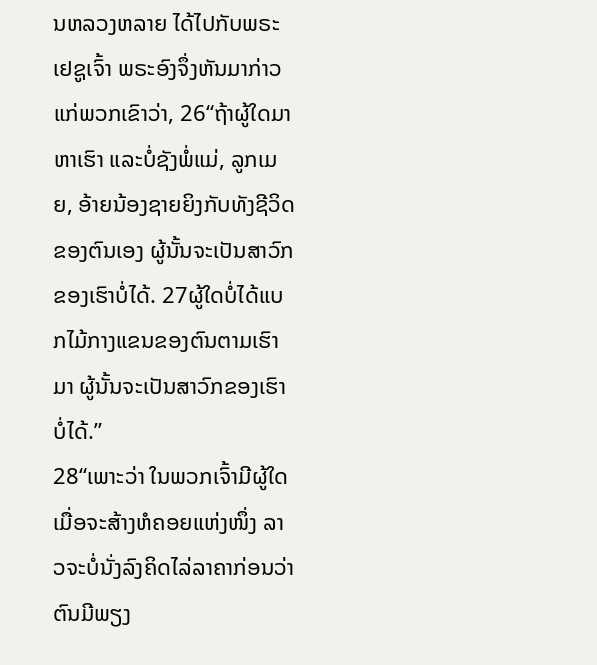ນຫລວງຫລາຍ ໄດ້ໄປກັບພຣະເຢຊູເຈົ້າ ພຣະອົງຈຶ່ງຫັນມາກ່າວແກ່ພວກເຂົາວ່າ, 26“ຖ້າຜູ້ໃດມາຫາເຮົາ ແລະບໍ່ຊັງພໍ່ແມ່, ລູກເມຍ, ອ້າຍນ້ອງຊາຍຍິງກັບທັງຊີວິດຂອງຕົນເອງ ຜູ້ນັ້ນຈະເປັນສາວົກຂອງເຮົາບໍ່ໄດ້. 27ຜູ້ໃດບໍ່ໄດ້ແບກໄມ້ກາງແຂນຂອງຕົນຕາມເຮົາມາ ຜູ້ນັ້ນຈະເປັນສາວົກຂອງເຮົາບໍ່ໄດ້.”
28“ເພາະວ່າ ໃນພວກເຈົ້າມີຜູ້ໃດເມື່ອຈະສ້າງຫໍຄອຍແຫ່ງໜຶ່ງ ລາວຈະບໍ່ນັ່ງລົງຄິດໄລ່ລາຄາກ່ອນວ່າ ຕົນມີພຽງ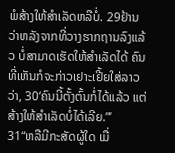ພໍສ້າງໃຫ້ສຳເລັດຫລືບໍ່. 29ຢ້ານວ່າຫລັງຈາກທີ່ວາງຮາກຖານລົງແລ້ວ ບໍ່ສາມາດເຮັດໃຫ້ສຳເລັດໄດ້ ຄົນທີ່ເຫັນກໍຈະກ່າວເຢາະເຢີ້ຍໃສ່ລາວວ່າ, 30‘ຄົນນີ້ຕັ້ງຕົ້ນກໍ່ໄດ້ແລ້ວ ແຕ່ສ້າງໃຫ້ສຳເລັດບໍ່ໄດ້ເລີຍ.”’
31“ຫລືມີກະສັດຜູ້ໃດ ເມື່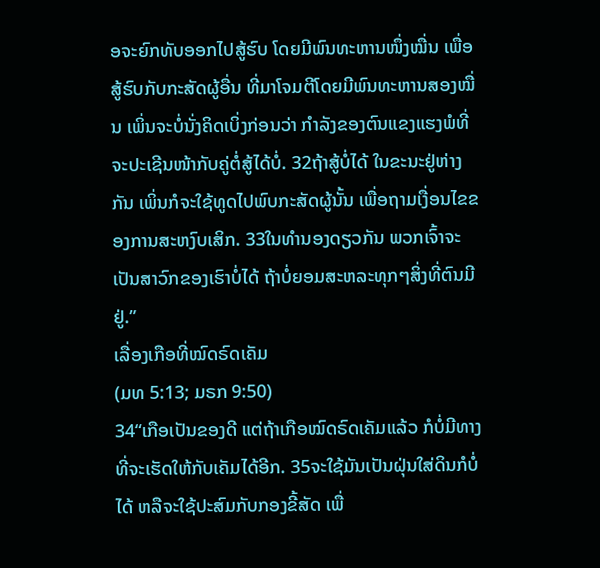ອຈະຍົກທັບອອກໄປສູ້ຮົບ ໂດຍມີພົນທະຫານໜຶ່ງໝື່ນ ເພື່ອສູ້ຮົບກັບກະສັດຜູ້ອື່ນ ທີ່ມາໂຈມຕີໂດຍມີພົນທະຫານສອງໝື່ນ ເພິ່ນຈະບໍ່ນັ່ງຄິດເບິ່ງກ່ອນວ່າ ກຳລັງຂອງຕົນແຂງແຮງພໍທີ່ຈະປະເຊີນໜ້າກັບຄູ່ຕໍ່ສູ້ໄດ້ບໍ່. 32ຖ້າສູ້ບໍ່ໄດ້ ໃນຂະນະຢູ່ຫ່າງກັນ ເພິ່ນກໍຈະໃຊ້ທູດໄປພົບກະສັດຜູ້ນັ້ນ ເພື່ອຖາມເງື່ອນໄຂຂອງການສະຫງົບເສິກ. 33ໃນທຳນອງດຽວກັນ ພວກເຈົ້າຈະເປັນສາວົກຂອງເຮົາບໍ່ໄດ້ ຖ້າບໍ່ຍອມສະຫລະທຸກໆສິ່ງທີ່ຕົນມີຢູ່.”
ເລື່ອງເກືອທີ່ໝົດຣົດເຄັມ
(ມທ 5:13; ມຣກ 9:50)
34“ເກືອເປັນຂອງດີ ແຕ່ຖ້າເກືອໝົດຣົດເຄັມແລ້ວ ກໍບໍ່ມີທາງທີ່ຈະເຮັດໃຫ້ກັບເຄັມໄດ້ອີກ. 35ຈະໃຊ້ມັນເປັນຝຸ່ນໃສ່ດິນກໍບໍ່ໄດ້ ຫລືຈະໃຊ້ປະສົມກັບກອງຂີ້ສັດ ເພື່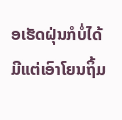ອເຮັດຝຸ່ນກໍບໍ່ໄດ້ ມີແຕ່ເອົາໂຍນຖິ້ມ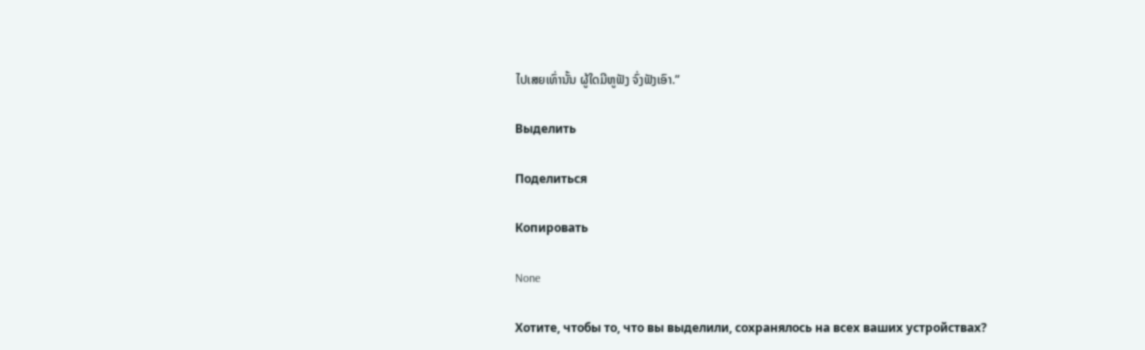ໄປເສຍເທົ່ານັ້ນ ຜູ້ໃດມີຫູຟັງ ຈົ່ງຟັງເອົາ.”

Выделить

Поделиться

Копировать

None

Хотите, чтобы то, что вы выделили, сохранялось на всех ваших устройствах?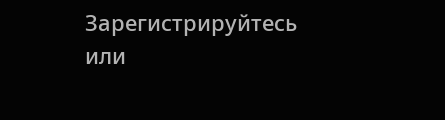Зарегистрируйтесь или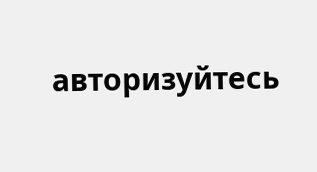авторизуйтесь